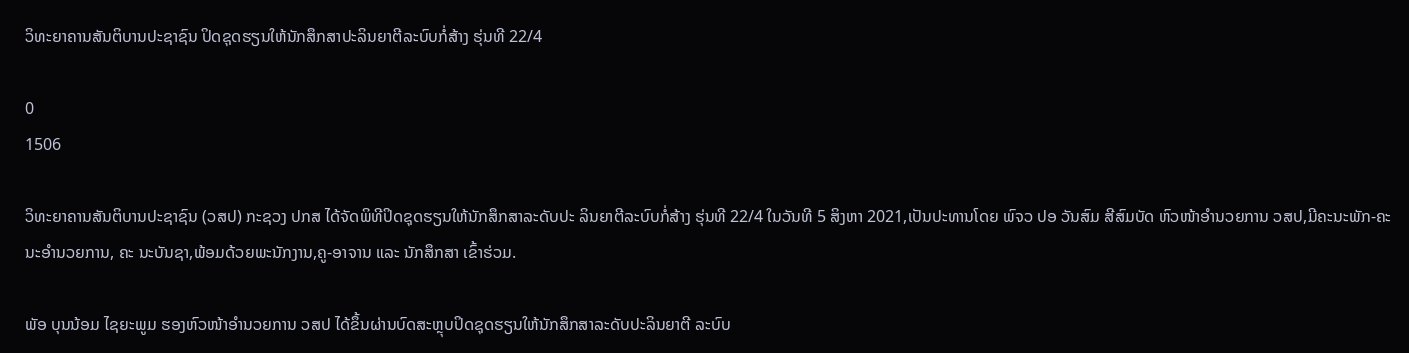ວິທະຍາຄານສັນຕິບານປະຊາຊົນ ປິດຊຸດຮຽນໃຫ້ນັກສຶກສາປະລິນຍາຕີລະບົບກໍ່ສ້າງ ຮຸ່ນທີ 22/4

0
1506

ວິທະຍາຄານສັນຕິບານປະຊາຊົນ (ວສປ) ກະຊວງ ປກສ ໄດ້ຈັດພິທີປິດຊຸດຮຽນໃຫ້ນັກສຶກສາລະດັບປະ ລິນຍາຕີລະບົບກໍ່ສ້າງ ຮຸ່ນທີ 22/4 ໃນວັນທີ 5 ສິງຫາ 2021,ເປັນປະທານໂດຍ ພົຈວ ປອ ວັນສົມ ສີສົມບັດ ຫົວໜ້າອໍານວຍການ ວສປ,ມີຄະນະພັກ-ຄະນະອໍານວຍການ, ຄະ ນະບັນຊາ,ພ້ອມດ້ວຍພະນັກງານ,ຄູ-ອາຈານ ແລະ ນັກສຶກສາ ເຂົ້າຮ່ວມ.

ພັອ ບຸນນ້ອມ ໄຊຍະພູມ ຮອງຫົວໜ້າອໍານວຍການ ວສປ ໄດ້ຂຶ້ນຜ່ານບົດສະຫຼຸບປິດຊຸດຮຽນໃຫ້ນັກສຶກສາລະດັບປະລິນຍາຕີ ລະບົບ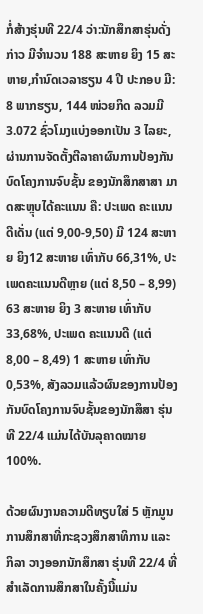ກໍ່ສ້າງຮຸ່ນທີ 22/4 ວ່າ:ນັກສຶກສາຮຸ່ນດັ່ງກ່າວ ມີຈໍານວນ 188 ສະຫາຍ ຍິງ 15 ສະຫາຍ,ກຳນົດເວລາຮຽນ 4 ປີ ປະກອບ ມີ: 8 ພາກຮຽນ, 144 ໜ່ວຍກິດ ລວມມີ 3.072 ຊົ່ວໂມງແບ່ງອອກເປັນ 3 ໄລຍະ, ຜ່ານການຈັດຕັ້ງຕີລາຄາຜົນການປ້ອງກັນບົດໂຄງການຈົບຊັ້ນ ຂອງນັກສຶກສາສາ ມາດສະຫຼຸບໄດ້ຄະແນນ ຄື: ປະເພດ ຄະແນນດີເດັ່ນ (ແຕ່ 9,00-9,50) ມີ 124 ສະຫາຍ ຍິງ12 ສະຫາຍ ເທົ່າກັບ 66,31%, ປະເພດຄະແນນດີຫຼາຍ (ແຕ່ 8,50 – 8,99) 63 ສະຫາຍ ຍິງ 3 ສະຫາຍ ເທົ່າກັບ 33,68%, ປະເພດ ຄະແນນດີ (ແຕ່ 8,00 – 8,49) 1 ສະຫາຍ ເທົ່າກັບ 0,53%, ສັງລວມແລ້ວຜົນຂອງການປ້ອງກັນບົດໂຄງການຈົບຊັ້ນຂອງນັກສຶສາ ຮຸ່ນທີ 22/4 ແມ່ນໄດ້ບັນລຸຄາດໝາຍ 100%.

ດ້ວຍຜົນງານຄວາມດີທຽບໃສ່ 5 ຫຼັກມູນການສຶກສາທີ່ກະຊວງສຶກສາທິການ ແລະ ກິລາ ວາງອອກນັກສຶກສາ ຮຸ່ນທີ 22/4 ທີ່ສໍາເລັດການສຶກສາໃນຄັ້ງນີ້ແມ່ນ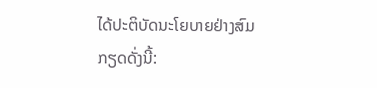ໄດ້ປະຕິບັດນະໂຍບາຍຢ່າງສົມກຽດດັ່ງນີ້: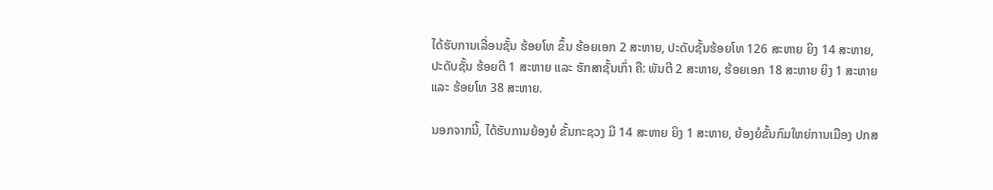ໄດ້ຮັບການເລື່ອນຊັ້ນ ຮ້ອຍໂທ ຂຶ້ນ ຮ້ອຍເອກ 2 ສະຫາຍ, ປະດັບຊັ້ນຮ້ອຍໂທ 126 ສະຫາຍ ຍິງ 14 ສະຫາຍ, ປະດັບຊັ້ນ ຮ້ອຍຕີ 1 ສະຫາຍ ແລະ ຮັກສາຊັ້ນເກົ່າ ຄື: ພັນຕີ 2 ສະຫາຍ, ຮ້ອຍເອກ 18 ສະຫາຍ ຍິງ 1 ສະຫາຍ ແລະ ຮ້ອຍໂທ 38 ສະຫາຍ.

ນອກຈາກນີ້, ໄດ້ຮັບການຍ້ອງຍໍ ຂັ້ນກະຊວງ ມີ 14 ສະຫາຍ ຍິງ 1 ສະຫາຍ, ຍ້ອງຍໍຂັ້ນກົມໃຫຍ່ການເມືອງ ປກສ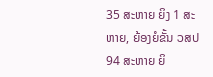35 ສະຫາຍ ຍິງ 1 ສະ ຫາຍ, ຍ້ອງຍໍຂັ້ນ ວສປ 94 ສະຫາຍ ຍິ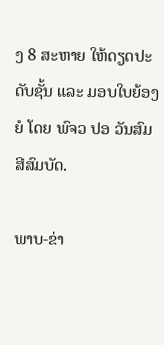ງ 8 ສະຫາຍ ໃຫ້ດຽດປະດັບຊັ້ນ ແລະ ມອບໃບຍ້ອງຍໍ ໂດຍ ພົຈວ ປອ ວັນສົມ ສີສົມບັດ.

ພາບ-ຂ່າ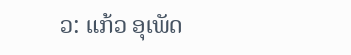ວ: ແກ້ວ ອຸເພັດ